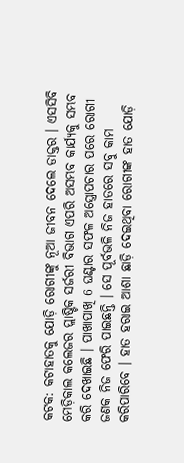କଟକ: କଟାହାତକୁ ଯୋଡ଼ି ରୋଗୀଙ୍କୁ ନୂଆ ଜୀବନ ଦେଲେ ଡାକ୍ତର । ଏସସିବି ମେଡ଼ିକାଲ କଲେଜର ପ୍ଲାଷ୍ଟିକ ସର୍ଜରୀ ବିଭାଗ ଏପରି ଅସମ୍ଭବ କାର୍ଯ୍ୟକୁ ସମ୍ଭବ କରି ଦେଖାଇଛି । ପାଖାପାଖି 6 ଘଣ୍ଟାର ସଫଳ ଅସ୍ତ୍ରୋପଚାର ପରେ ରୋଗୀ ଜଣକ ନିଜ ଫେରି ପାଇଛନ୍ତି । ସେ ପୂର୍ବଭଳି ନିଜ ହାତରେ ସବୁ କାମ କରିପାରିବେ । ହାତ ହରାଇ ଆଶା ଛାଡ଼ି ଦେଇଥିବା ରୋଗୀଙ୍କ ହାତ ଯୋଡ଼ି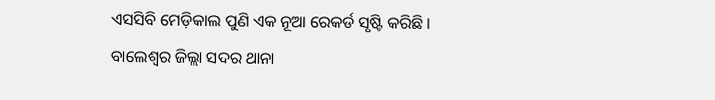ଏସସିବି ମେଡ଼ିକାଲ ପୁଣି ଏକ ନୂଆ ରେକର୍ଡ ସୃଷ୍ଟି କରିଛି ।
ବାଲେଶ୍ଵର ଜିଲ୍ଲା ସଦର ଥାନା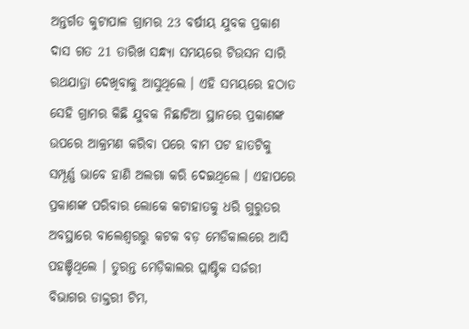ଅନ୍ତର୍ଗତ କୁଟାପାଳ ଗ୍ରାମର 23 ବର୍ଷୀୟ ଯୁବକ ପ୍ରକାଶ ଦାସ ଗତ 21 ତାରିଖ ସନ୍ଧ୍ୟା ସମୟରେ ଟିଉସନ ସାରି ରଥଯାତ୍ରା ଦେଖିବାକୁ ଆସୁଥିଲେ । ଏହି ସମୟରେ ହଠାତ ସେହି ଗ୍ରାମର କିଛି ଯୁବକ ନିଛାଟିଆ ସ୍ଥାନରେ ପ୍ରକାଶଙ୍କ ଉପରେ ଆକ୍ରମଣ କରିବା ପରେ ବାମ ପଟ ହାତଟିକୁ ସମ୍ପୂର୍ଣ୍ଣ ଭାବେ ହାଣି ଅଲଗା କରି ଦେଇଥିଲେ । ଏହାପରେ ପ୍ରକାଶଙ୍କ ପରିବାର ଲୋକେ କଟାହାତକୁ ଧରି ଗୁରୁତର ଅବସ୍ଥାରେ ବାଲେଶ୍ଵରରୁ କଟକ ବଡ଼ ମେଡିକାଲରେ ଆସି ପହଞ୍ଚିଥିଲେ । ତୁରନ୍ତ ମେଡ଼ିକାଲର ପ୍ଲାଷ୍ଟିକ ସର୍ଜରୀ ବିଭାଗର ଡାକ୍ତରୀ ଟିମ,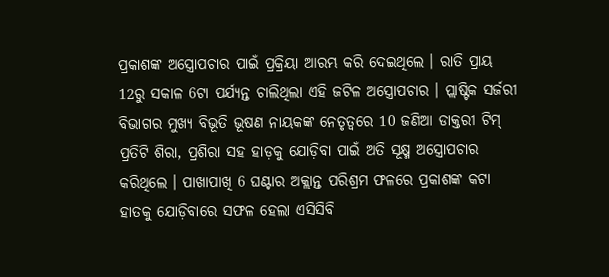ପ୍ରକାଶଙ୍କ ଅସ୍ତ୍ରୋପଚାର ପାଇଁ ପ୍ରକ୍ରିୟା ଆରମ୍ଭ କରି ଦେଇଥିଲେ । ରାତି ପ୍ରାୟ 12ରୁ ସକାଳ 6ଟା ପର୍ଯ୍ୟନ୍ତ ଚାଲିଥିଲା ଏହି ଜଟିଳ ଅସ୍ତ୍ରୋପଚାର । ପ୍ଲାଷ୍ଟିକ ସର୍ଜରୀ ବିଭାଗର ମୁଖ୍ୟ ବିଭୂତି ଭୂଷଣ ନାୟକଙ୍କ ନେତୃତ୍ବରେ 10 ଜଣିଆ ଡାକ୍ତରୀ ଟିମ୍ ପ୍ରତିଟି ଶିରା, ପ୍ରଶିରା ସହ ହାଡ଼କୁ ଯୋଡ଼ିବା ପାଇଁ ଅତି ସୂକ୍ଷ୍ମ ଅସ୍ତ୍ରୋପଚାର କରିଥିଲେ । ପାଖାପାଖି 6 ଘଣ୍ଟାର ଅକ୍ଲାନ୍ତ ପରିଶ୍ରମ ଫଳରେ ପ୍ରକାଶଙ୍କ କଟା ହାତକୁ ଯୋଡ଼ିବାରେ ସଫଳ ହେଲା ଏସିସିବି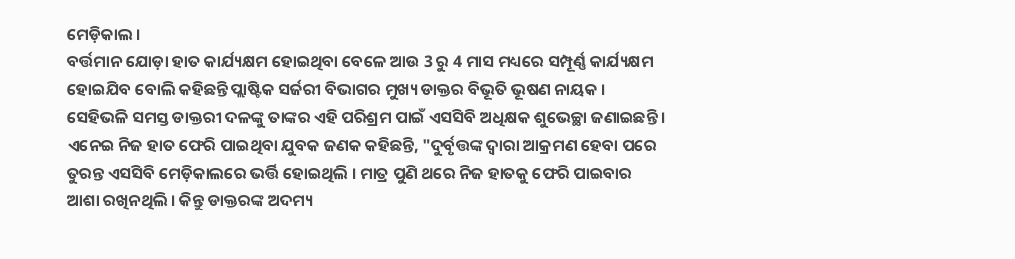ମେଡ଼ିକାଲ ।
ବର୍ତ୍ତମାନ ଯୋଡ଼ା ହାତ କାର୍ଯ୍ୟକ୍ଷମ ହୋଇଥିବା ବେଳେ ଆଉ 3 ରୁ 4 ମାସ ମଧ୍ୟରେ ସମ୍ପୂର୍ଣ୍ଣ କାର୍ଯ୍ୟକ୍ଷମ ହୋଇଯିବ ବୋଲି କହିଛନ୍ତି ପ୍ଲାଷ୍ଟିକ ସର୍ଜରୀ ବିଭାଗର ମୁଖ୍ୟ ଡାକ୍ତର ବିଭୂତି ଭୂଷଣ ନାୟକ । ସେହିଭଳି ସମସ୍ତ ଡାକ୍ତରୀ ଦଳଙ୍କୁ ତାଙ୍କର ଏହି ପରିଶ୍ରମ ପାଇଁ ଏସସିବି ଅଧିକ୍ଷକ ଶୁଭେଚ୍ଛା ଜଣାଇଛନ୍ତି । ଏନେଇ ନିଜ ହାତ ଫେରି ପାଇଥିବା ଯୁବକ ଜଣକ କହିଛନ୍ତି, "ଦୁର୍ବୃତ୍ତଙ୍କ ଦ୍ବାରା ଆକ୍ରମଣ ହେବା ପରେ ତୁରନ୍ତ ଏସସିବି ମେଡ଼ିକାଲରେ ଭର୍ତ୍ତି ହୋଇଥିଲି । ମାତ୍ର ପୁଣି ଥରେ ନିଜ ହାତକୁ ଫେରି ପାଇବାର ଆଶା ରଖିନଥିଲି । କିନ୍ତୁ ଡାକ୍ତରଙ୍କ ଅଦମ୍ୟ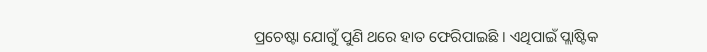ପ୍ରଚେଷ୍ଟା ଯୋଗୁଁ ପୁଣି ଥରେ ହାତ ଫେରିପାଇଛି । ଏଥିପାଇଁ ପ୍ଲାଷ୍ଟିକ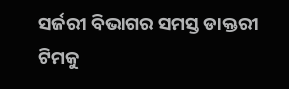ସର୍ଜରୀ ବିଭାଗର ସମସ୍ତ ଡାକ୍ତରୀ ଟିମକୁ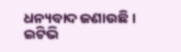ଧନ୍ୟବାଦ ଜଣାଉଛି ।
ଇଟିଭି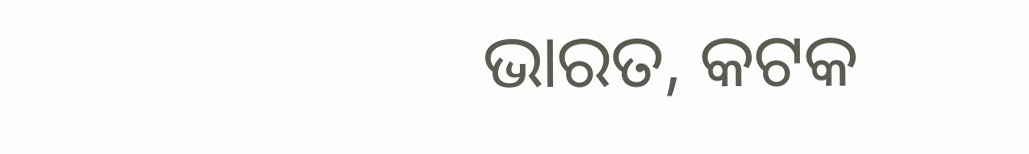ଭାରତ, କଟକ